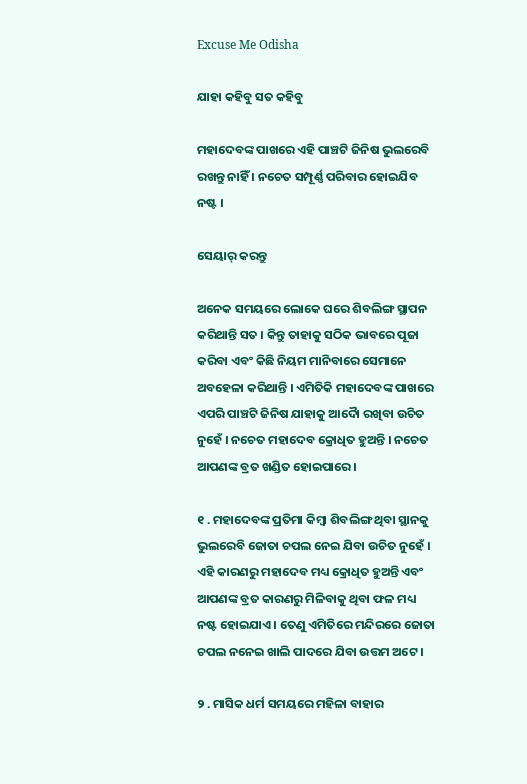Excuse Me Odisha

ଯାହା କହିବୁ ସତ କହିବୁ

ମହାଦେବଙ୍କ ପାଖରେ ଏହି ପାଞ୍ଚଟି ଜିନିଷ ଭୁଲରେବି ରଖନ୍ତୁ ନାହିଁ । ନଚେତ ସମ୍ପୂର୍ଣ୍ଣ ପରିବାର ହୋଇଯିବ ନଷ୍ଟ ।

ସେୟାର୍ କରନ୍ତୁ

ଅନେକ ସମୟରେ ଲୋକେ ଘରେ ଶିବଲିଙ୍ଗ ସ୍ଥାପନ କରିଥାନ୍ତି ସତ । କିନ୍ତୁ ତାହାକୁ ସଠିକ ଭାବରେ ପୂଜା କରିବା ଏବଂ କିଛି ନିୟମ ମାନିବାରେ ସେମାନେ ଅବହେଳା କରିଥାନ୍ତି । ଏମିତିକି ମହାଦେବଙ୍କ ପାଖରେ ଏପରି ପାଞ୍ଚଟି ଜିନିଷ ଯାହାକୁ ଆଦୋୖ ରଖିବା ଉଚିତ ନୁହେଁ । ନଚେତ ମହାଦେବ କ୍ରୋଧିତ ହୁଅନ୍ତି । ନଚେତ ଆପଣଙ୍କ ବ୍ରତ ଖଣ୍ଡିତ ହୋଇପାରେ ।

୧ . ମହାଦେବଙ୍କ ପ୍ରତିମା କିମ୍ବା ଶିବଲିଙ୍ଗ ଥିବା ସ୍ଥାନକୁ ଭୁଲରେବି ଜୋତା ଚପଲ ନେଇ ଯିବା ଉଚିତ ନୁହେଁ । ଏହି କାରଣରୁ ମହାଦେବ ମଧ୍ୟ କ୍ରୋଧିତ ହୁଅନ୍ତି ଏବଂ ଆପଣଙ୍କ ବ୍ରତ କାରଣରୁ ମିଳିବାକୁ ଥିବା ଫଳ ମଧ୍ୟ ନଷ୍ଟ ହୋଇଯାଏ । ତେଣୁ ଏମିତିରେ ମନ୍ଦିରରେ ଜୋତା ଚପଲ ନନେଇ ଖାଲି ପାଦରେ ଯିବା ଉତ୍ତମ ଅଟେ ।

୨ . ମାସିକ ଧର୍ମ ସମୟରେ ମହିଳା ବାହାର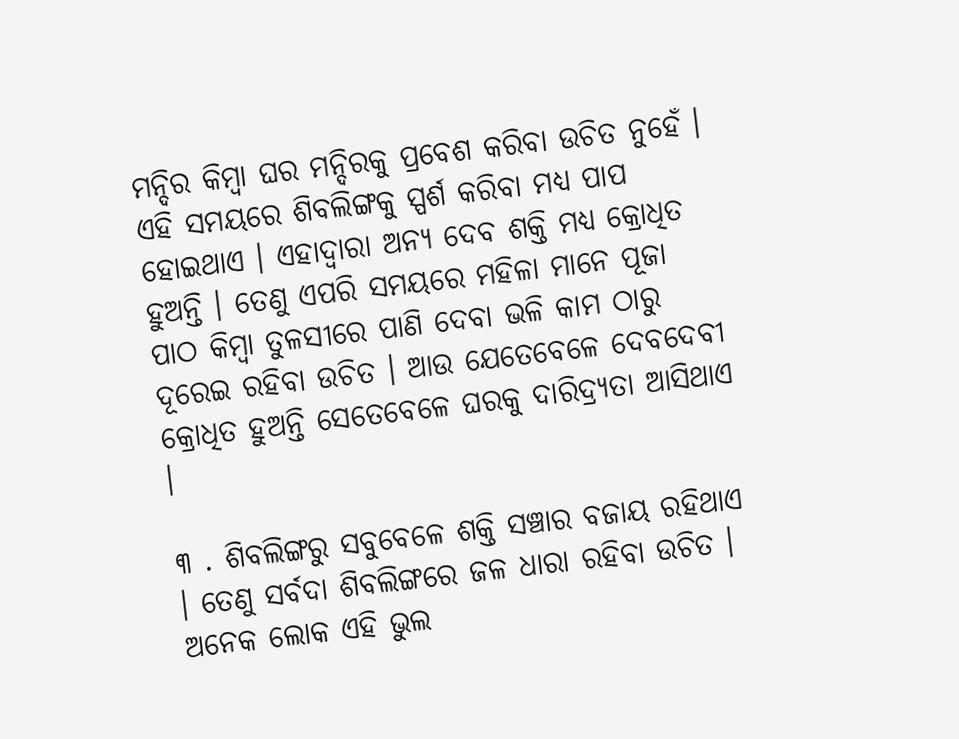ମନ୍ଦିର କିମ୍ବା ଘର ମନ୍ଦିରକୁ ପ୍ରବେଶ କରିବା ଉଚିତ ନୁହେଁ । ଏହି ସମୟରେ ଶିବଲିଙ୍ଗକୁ ସ୍ପର୍ଶ କରିବା ମଧ୍ୟ ପାପ ହୋଇଥାଏ । ଏହାଦ୍ବାରା ଅନ୍ୟ ଦେବ ଶକ୍ତି ମଧ୍ୟ କ୍ରୋଧିତ ହୁଅନ୍ତି । ତେଣୁ ଏପରି ସମୟରେ ମହିଳା ମାନେ ପୂଜା ପାଠ କିମ୍ବା ତୁଳସୀରେ ପାଣି ଦେବା ଭଳି କାମ ଠାରୁ ଦୂରେଇ ରହିବା ଉଚିତ । ଆଉ ଯେତେବେଳେ ଦେବଦେବୀ କ୍ରୋଧିତ ହୁଅନ୍ତି ସେତେବେଳେ ଘରକୁ ଦାରିଦ୍ର୍ୟତା ଆସିଥାଏ ।

୩ . ଶିବଲିଙ୍ଗରୁ ସବୁବେଳେ ଶକ୍ତି ସଞ୍ଚାର ବଜାୟ ରହିଥାଏ । ତେଣୁ ସର୍ବଦା ଶିବଲିଙ୍ଗରେ ଜଳ ଧାରା ରହିବା ଉଚିତ । ଅନେକ ଲୋକ ଏହି ଭୁଲ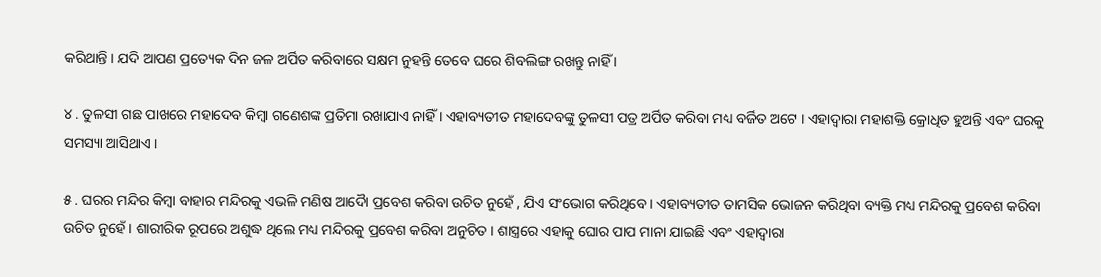କରିଥାନ୍ତି । ଯଦି ଆପଣ ପ୍ରତ୍ୟେକ ଦିନ ଜଳ ଅର୍ପିତ କରିବାରେ ସକ୍ଷମ ନୁହନ୍ତି ତେବେ ଘରେ ଶିବଲିଙ୍ଗ ରଖନ୍ତୁ ନାହିଁ ।

୪ . ତୁଳସୀ ଗଛ ପାଖରେ ମହାଦେବ କିମ୍ବା ଗଣେଶଙ୍କ ପ୍ରତିମା ରଖାଯାଏ ନାହିଁ । ଏହାବ୍ୟତୀତ ମହାଦେବଙ୍କୁ ତୁଳସୀ ପତ୍ର ଅର୍ପିତ କରିବା ମଧ୍ୟ ବର୍ଜିତ ଅଟେ । ଏହାଦ୍ବାରା ମହାଶକ୍ତି କ୍ରୋଧିତ ହୁଅନ୍ତି ଏବଂ ଘରକୁ ସମସ୍ୟା ଆସିଥାଏ ।

୫ . ଘରର ମନ୍ଦିର କିମ୍ବା ବାହାର ମନ୍ଦିରକୁ ଏଭଳି ମଣିଷ ଆଦୋୖ ପ୍ରବେଶ କରିବା ଉଚିତ ନୁହେଁ , ଯିଏ ସଂଭୋଗ କରିଥିବେ । ଏହାବ୍ୟତୀତ ତାମସିକ ଭୋଜନ କରିଥିବା ବ୍ୟକ୍ତି ମଧ୍ୟ ମନ୍ଦିରକୁ ପ୍ରବେଶ କରିବା ଉଚିତ ନୁହେଁ । ଶାରୀରିକ ରୂପରେ ଅଶୁଦ୍ଧ ଥିଲେ ମଧ୍ୟ ମନ୍ଦିରକୁ ପ୍ରବେଶ କରିବା ଅନୁଚିତ । ଶାସ୍ତ୍ରରେ ଏହାକୁ ଘୋର ପାପ ମାନା ଯାଇଛି ଏବଂ ଏହାଦ୍ବାରା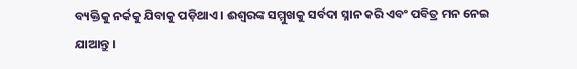ବ୍ୟକ୍ତିକୁ ନର୍କକୁ ଯିବାକୁ ପଡ଼ିଥାଏ । ଈଶ୍ୱରଙ୍କ ସମ୍ମୁଖକୁ ସର୍ବଦା ସ୍ନାନ କରି ଏବଂ ପବିତ୍ର ମନ ନେଇ ଯାଆନ୍ତୁ ।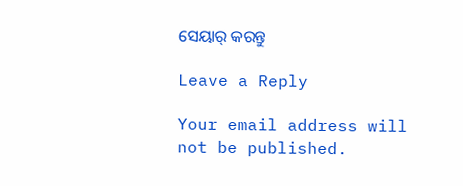ସେୟାର୍ କରନ୍ତୁ

Leave a Reply

Your email address will not be published.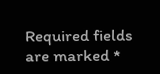Required fields are marked *